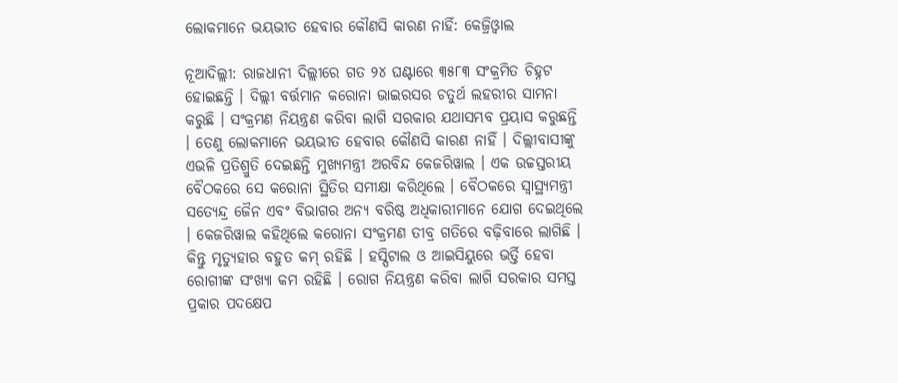ଲୋକମାନେ ଭୟଭୀତ ହେବାର କୌଣସି କାରଣ ନାହିଁ: କେଜ୍ରିଓ୍ବାଲ

ନୂଆଦିଲ୍ଲୀ: ରାଜଧାନୀ ଦିଲ୍ଲୀରେ ଗତ ୨୪ ଘଣ୍ଟାରେ ୩୫୮୩ ସଂକ୍ରମିତ ଚିହ୍ନଟ ହୋଇଛନ୍ତି । ଦିଲ୍ଲୀ ବର୍ତ୍ତମାନ କରୋନା ଭାଇରସର ଚତୁର୍ଥ ଲହରୀର ସାମନା କରୁଛି । ସଂକ୍ରମଣ ନିୟନ୍ତ୍ରଣ କରିବା ଲାଗି ସରକାର ଯଥାସମ୍ଭବ ପ୍ରୟାସ କରୁଛନ୍ତି । ତେଣୁ ଲୋକମାନେ ଭୟଭୀତ ହେବାର କୌଣସି କାରଣ ନାହିଁ । ଦିଲ୍ଲୀବାସୀଙ୍କୁ ଏଭଳି ପ୍ରତିଶ୍ରୁତି ଦେଇଛନ୍ତି ମୁଖ୍ୟମନ୍ତ୍ରୀ ଅରବିନ୍ଦ କେଜରିୱାଲ । ଏକ ଉଚ୍ଚସ୍ତରୀୟ ବୈଠକରେ ସେ କରୋନା ସ୍ଥିତିର ସମୀକ୍ଷା କରିଥିଲେ । ବୈଠକରେ ସ୍ୱାସ୍ଥ୍ୟମନ୍ତ୍ରୀ ସତ୍ୟେନ୍ଦ୍ର ଜୈନ ଏବଂ ବିଭାଗର ଅନ୍ୟ ବରିଷ୍ଠ ଅଧିକାରୀମାନେ ଯୋଗ ଦେଇଥିଲେ । କେଜରିୱାଲ କହିଥିଲେ କରୋନା ସଂକ୍ରମଣ ତୀବ୍ର ଗତିରେ ବଢ଼ିବାରେ ଲାଗିଛି । କିନ୍ତୁ ମୃତ୍ୟୁହାର ବହୁତ କମ୍ ରହିଛି । ହସ୍ପିଟାଲ ଓ ଆଇସିୟୁରେ ଭର୍ତ୍ତି ହେବା ରୋଗୀଙ୍କ ସଂଖ୍ୟା କମ ରହିଛି । ରୋଗ ନିୟନ୍ତ୍ରଣ କରିବା ଲାଗି ସରକାର ସମସ୍ତ ପ୍ରକାର ପଦକ୍ଷେପ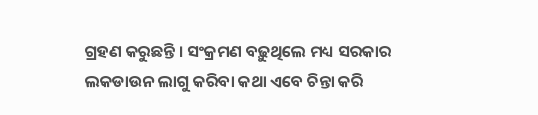ଗ୍ରହଣ କରୁଛନ୍ତି । ସଂକ୍ରମଣ ବଢ଼ୁଥିଲେ ମଧ୍ୟ ସରକାର ଲକଡାଉନ ଲାଗୁ କରିବା କଥା ଏବେ ଚିନ୍ତା କରି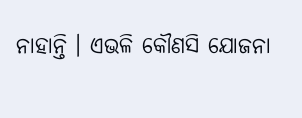ନାହାନ୍ତି । ଏଭଳି କୌଣସି ଯୋଜନା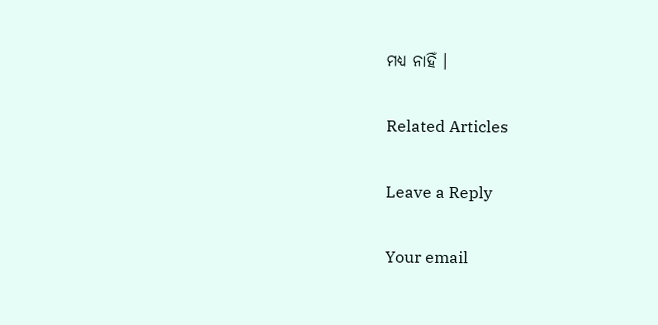ମଧ୍ୟ ନାହିଁ ।

Related Articles

Leave a Reply

Your email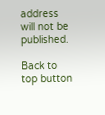address will not be published.

Back to top button